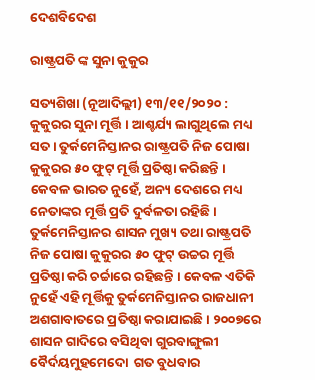ଦେଶବିଦେଶ

ରାଷ୍ଟ୍ରପତି ଙ୍କ ସୁନା କୁକୁର

ସତ୍ୟଶିଖା (ନୂଆଦିଲ୍ଲୀ) ୧୩/୧୧/୨୦୨୦ :  କୁକୁରର ସୁନା ମୂର୍ତ୍ତି । ଆଶ୍ଚର୍ଯ୍ୟ ଲାଗୁଥିଲେ ମଧ୍ୟ ସତ । ତୁର୍କମେନିସ୍ତାନର ରାଷ୍ଟ୍ରପତି ନିଜ ପୋଷା କୁକୁରର ୫୦ ଫୁଟ୍ ମୂର୍ତ୍ତି ପ୍ରତିଷ୍ଠା କରିଛନ୍ତି । କେବଳ ଭାରତ ନୁହେଁ, ଅନ୍ୟ ଦେଶରେ ମଧ୍ୟ ନେତାଙ୍କର ମୂର୍ତ୍ତି ପ୍ରତି ଦୁର୍ବଳତା ରହିଛି । ତୁର୍କମେନିସ୍ତାନର ଶାସନ ମୁଖ୍ୟ ତଥା ରାଷ୍ଟ୍ରପତି ନିଜ ପୋଷା କୁକୁରର ୫୦ ଫୁଟ୍ ଉଚ୍ଚର ମୂର୍ତ୍ତି ପ୍ରତିଷ୍ଠା କରି ଚର୍ଚ୍ଚାରେ ରହିଛନ୍ତି । କେବଳ ଏତିକି ନୁହେଁ ଏହି ମୂର୍ତ୍ତିକୁ ତୁର୍କମେନିସ୍ତାନର ରାଜଧାନୀ ଅଶଗାବାତରେ ପ୍ରତିଷ୍ଠା କରାଯାଇଛି । ୨୦୦୭ରେ ଶାସନ ଗାଦିରେ ବସିଥିବା ଗୁରବାଙ୍ଗୁଲୀ ବୈର୍ଦୟମୁହମେଦୋ  ଗତ ବୁଧବାର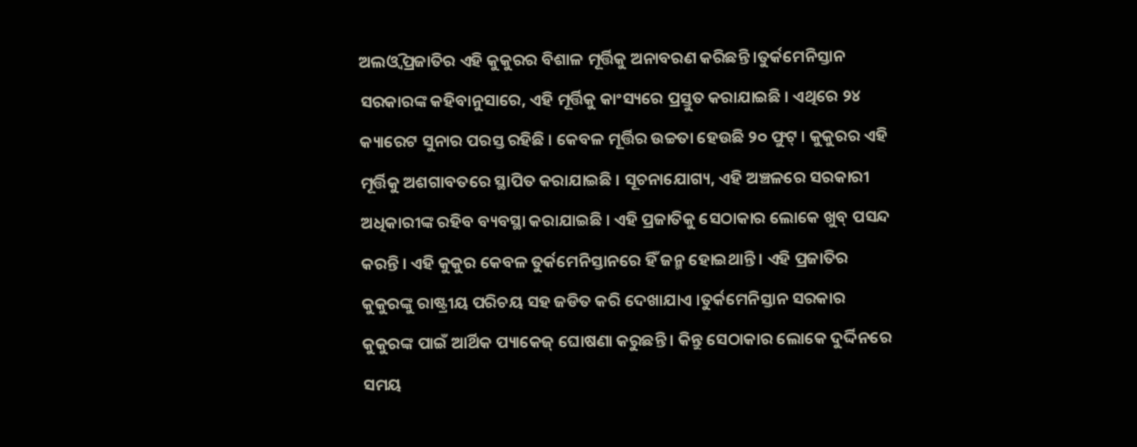ଅଲଓ୍ୱି ପ୍ରଜାତିର ଏହି କୁକୁରର ବିଶାଳ ମୂର୍ତ୍ତିକୁ ଅନାବରଣ କରିଛନ୍ତି ।ତୁର୍କମେନିସ୍ତାନ ସରକାରଙ୍କ କହିବାନୁସାରେ, ଏହି ମୂର୍ତ୍ତିକୁ କାଂସ୍ୟରେ ପ୍ରସ୍ତୁତ କରାଯାଇଛି । ଏଥିରେ ୨୪ କ୍ୟାରେଟ ସୁନାର ପରସ୍ତ ରହିଛି । କେବଳ ମୂର୍ତ୍ତିର ଉଚ୍ଚତା ହେଉଛି ୨୦ ଫୁଟ୍ । କୁକୁରର ଏହି ମୂର୍ତ୍ତିକୁ ଅଶଗାବତରେ ସ୍ଥାପିତ କରାଯାଇଛି । ସୂଚନାଯୋଗ୍ୟ, ଏହି ଅଞ୍ଚଳରେ ସରକାରୀ ଅଧିକାରୀଙ୍କ ରହିବ ବ୍ୟବସ୍ଥା କରାଯାଇଛି । ଏହି ପ୍ରଜାତିକୁ ସେଠାକାର ଲୋକେ ଖୁବ୍ ପସନ୍ଦ କରନ୍ତି । ଏହି କୁକୁର କେବଳ ତୁର୍କମେନିସ୍ତାନରେ ହିଁ ଜନ୍ମ ହୋଇଥାନ୍ତି । ଏହି ପ୍ରଜାତିର କୁକୁରଙ୍କୁ ରାଷ୍ଟ୍ରୀୟ ପରିଚୟ ସହ ଜଡିତ କରି ଦେଖାଯାଏ ।ତୁର୍କମେନିସ୍ତାନ ସରକାର କୁକୁରଙ୍କ ପାଇଁ ଆର୍ଥିକ ପ୍ୟାକେଜ୍ ଘୋଷଣା କରୁଛନ୍ତି । କିନ୍ତୁ ସେଠାକାର ଲୋକେ ଦୁର୍ଦ୍ଦିନରେ ସମୟ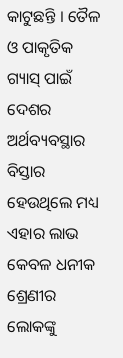କାଟୁଛନ୍ତି । ତୈଳ ଓ ପାକୃତିକ ଗ୍ୟାସ୍ ପାଇଁ ଦେଶର ଅର୍ଥବ୍ୟବସ୍ଥାର ବିସ୍ତାର ହେଉଥିଲେ ମଧ୍ୟ ଏହାର ଲାଭ କେବଳ ଧନୀକ ଶ୍ରେଣୀର ଲୋକଙ୍କୁ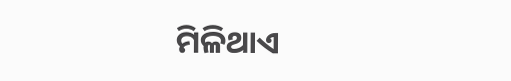ମିଳିଥାଏ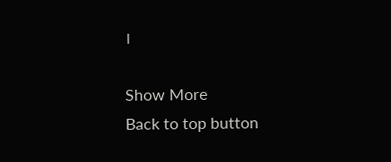।

Show More
Back to top button